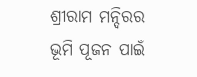ଶ୍ରୀରାମ ମନ୍ଦିରର ଭୂମି ପୂଜନ ପାଇଁ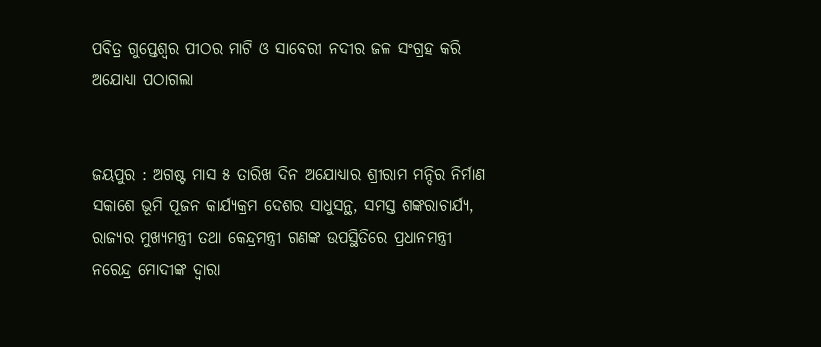ପବିତ୍ର ଗୁପ୍ତେଶ୍ୱର ପୀଠର ମାଟି ଓ ସାବେରୀ ନଦୀର ଜଳ ସଂଗ୍ରହ କରି ଅଯୋଧ୍ୟା ପଠାଗଲା


ଜୟପୁର : ଅଗଷ୍ଟ ମାସ ୫ ତାରିଖ ଦିନ ଅଯୋଧ୍ୟାର ଶ୍ରୀରାମ ମନ୍ଦିର ନିର୍ମାଣ ସକାଶେ ଭୂମି ପୂଜନ କାର୍ଯ୍ୟକ୍ରମ ଦେଶର ସାଧୁସନ୍ଥ, ସମସ୍ତ ଶଙ୍କରାଚାର୍ଯ୍ୟ, ରାଜ୍ୟର ମୁଖ୍ୟମନ୍ତ୍ରୀ ତଥା କେନ୍ଦ୍ରମନ୍ତ୍ରୀ ଗଣଙ୍କ ଉପସ୍ଥିତିରେ ପ୍ରଧାନମନ୍ତ୍ରୀ ନରେନ୍ଦ୍ର ମୋଦୀଙ୍କ ଦ୍ୱାରା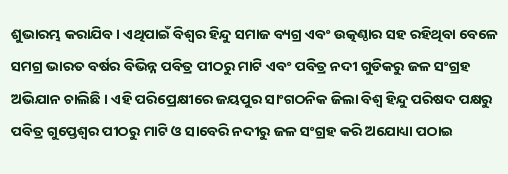ଶୁଭାରମ୍ଭ କରାଯିବ । ଏଥିପାଇଁ ବିଶ୍ୱର ହିନ୍ଦୁ ସମାଜ ବ୍ୟଗ୍ର ଏବଂ ଉତ୍କଣ୍ଠାର ସହ ରହିଥିବା ବେଳେ ସମଗ୍ର ଭାରତ ବର୍ଷର ବିଭିନ୍ନ ପବିତ୍ର ପୀଠରୁ ମାଟି ଏବଂ ପବିତ୍ର ନଦୀ ଗୁଡିକରୁ ଜଳ ସଂଗ୍ରହ ଅଭିଯାନ ଚାଲିଛି । ଏହି ପରିପ୍ରେକ୍ଷୀରେ ଜୟପୁର ସାଂଗଠନିକ ଜିଲା ବିଶ୍ୱ ହିନ୍ଦୁ ପରିଷଦ ପକ୍ଷରୁ ପବିତ୍ର ଗୁପ୍ତେଶ୍ୱର ପୀଠରୁ ମାଟି ଓ ସାବେରି ନଦୀରୁ ଜଳ ସଂଗ୍ରହ କରି ଅଯୋଧ୍ୟା ପଠାଇ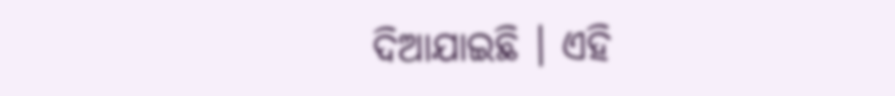ଦିଆଯାଇଛି । ଏହି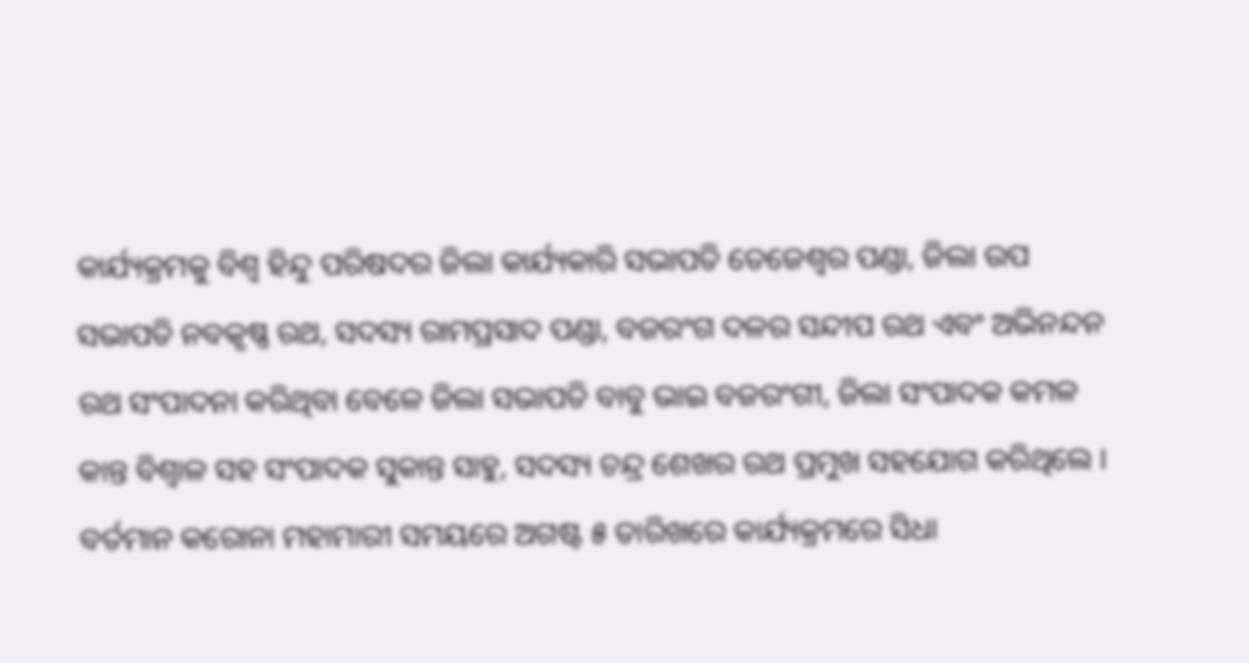କାର୍ଯ୍ୟକ୍ରମକୁ ବିଶ୍ୱ ହିନ୍ଦୁ ପରିଷଦର ଜିଲା କାର୍ଯ୍ୟକାରି ସଭାପତି ତେଜେଶ୍ୱର ପଣ୍ଡା, ଜିଲା ଉପ ସଭାପତି ନବକୃଷ୍ଣ ରଥ, ସଦସ୍ୟ ରାମପ୍ରସାଦ ପଣ୍ଡା, ବଜରଂଗ ଦଳର ସନ୍ଦୀପ ରଥ ଏବଂ ଅଭିନନ୍ଦନ ରଥ ସଂପାଦନା କରିଥିବା ବେଳେ ଜିଲା ସଭାପତି ବାବୁ ଭାଇ ବଜରଂଗୀ, ଜିଲା ସଂପାଦକ କମଳ କାନ୍ତ ବିଶ୍ୱାଳ ସହ ସଂପାଦକ ସୁକାନ୍ତ ସାହୁ, ସଦସ୍ୟ ଚନ୍ଦ୍ର ଶେଖର ରଥ ପ୍ରମୁଖ ସହଯୋଗ କରିଥିଲେ । ବର୍ତମାନ କରୋନା ମହାମାରୀ ସମୟରେ ଅଗଷ୍ଟ ୫ ତାରିଖରେ କାର୍ଯ୍ୟକ୍ରମରେ ସିଧା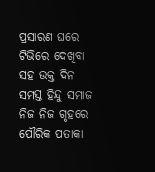ପ୍ରସାରଣ ଘରେ ଟିଭିରେ ଦେଖିବା ସହ ଉକ୍ତ ଦିନ ସମସ୍ତ ହିନ୍ଦୁ ସମାଜ ନିଜ ନିଜ ଗୃହରେ ପୌରିକ ପତାକା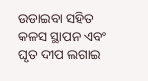ଉଡାଇବା ସହିତ କଳସ ସ୍ଥାପନ ଏବଂ ଘୃତ ଦୀପ ଲଗାଇ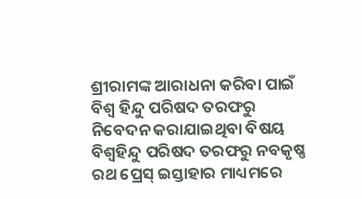ଶ୍ରୀରାମଙ୍କ ଆରାଧନା କରିବା ପାଇଁ ବିଶ୍ୱ ହିନ୍ଦୁ ପରିଷଦ ତରଫରୁ ନିବେଦନ କରାଯାଇଥିବା ବିଷୟ ବିଶ୍ୱହିନ୍ଦୁ ପରିଷଦ ତରଫରୁ ନବକୃଷ୍ଣ ରଥ ପ୍ରେସ୍ ଇସ୍ତାହାର ମାଧ୍ୟମରେ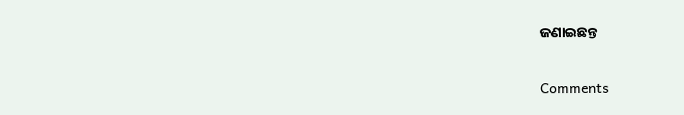ଜଣାଇଛନ୍ତ

Comments